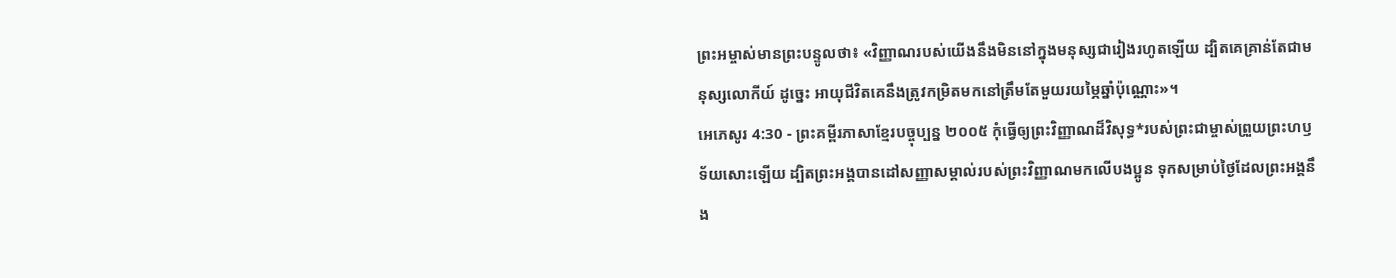ព្រះអម្ចាស់មានព្រះបន្ទូលថា៖ «វិញ្ញាណរបស់យើងនឹងមិននៅក្នុងមនុស្សជារៀងរហូតឡើយ ដ្បិតគេគ្រាន់តែជាមនុស្សលោកីយ៍ ដូច្នេះ អាយុជីវិតគេនឹងត្រូវកម្រិតមកនៅត្រឹមតែមួយរយម្ភៃឆ្នាំប៉ុណ្ណោះ»។
អេភេសូរ 4:30 - ព្រះគម្ពីរភាសាខ្មែរបច្ចុប្បន្ន ២០០៥ កុំធ្វើឲ្យព្រះវិញ្ញាណដ៏វិសុទ្ធ*របស់ព្រះជាម្ចាស់ព្រួយព្រះហឫទ័យសោះឡើយ ដ្បិតព្រះអង្គបានដៅសញ្ញាសម្គាល់របស់ព្រះវិញ្ញាណមកលើបងប្អូន ទុកសម្រាប់ថ្ងៃដែលព្រះអង្គនឹង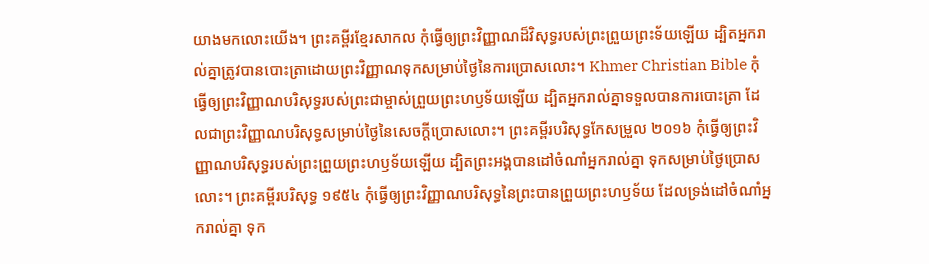យាងមកលោះយើង។ ព្រះគម្ពីរខ្មែរសាកល កុំធ្វើឲ្យព្រះវិញ្ញាណដ៏វិសុទ្ធរបស់ព្រះព្រួយព្រះទ័យឡើយ ដ្បិតអ្នករាល់គ្នាត្រូវបានបោះត្រាដោយព្រះវិញ្ញាណទុកសម្រាប់ថ្ងៃនៃការប្រោសលោះ។ Khmer Christian Bible កុំធ្វើឲ្យព្រះវិញ្ញាណបរិសុទ្ធរបស់ព្រះជាម្ចាស់ព្រួយព្រះហឫទ័យឡើយ ដ្បិតអ្នករាល់គ្នាទទួលបានការបោះត្រា ដែលជាព្រះវិញ្ញាណបរិសុទ្ធសម្រាប់ថ្ងៃនៃសេចក្ដីប្រោសលោះ។ ព្រះគម្ពីរបរិសុទ្ធកែសម្រួល ២០១៦ កុំធ្វើឲ្យព្រះវិញ្ញាណបរិសុទ្ធរបស់ព្រះព្រួយព្រះហឫទ័យឡើយ ដ្បិតព្រះអង្គបានដៅចំណាំអ្នករាល់គ្នា ទុកសម្រាប់ថ្ងៃប្រោសលោះ។ ព្រះគម្ពីរបរិសុទ្ធ ១៩៥៤ កុំធ្វើឲ្យព្រះវិញ្ញាណបរិសុទ្ធនៃព្រះបានព្រួយព្រះហឫទ័យ ដែលទ្រង់ដៅចំណាំអ្នករាល់គ្នា ទុក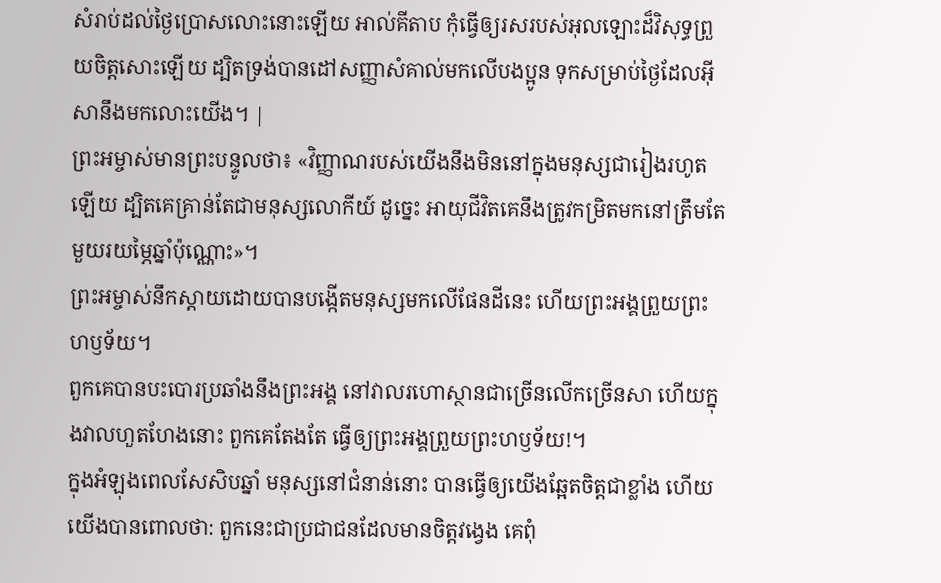សំរាប់ដល់ថ្ងៃប្រោសលោះនោះឡើយ អាល់គីតាប កុំធ្វើឲ្យរសរបស់អុលឡោះដ៏វិសុទ្ធព្រួយចិត្តសោះឡើយ ដ្បិតទ្រង់បានដៅសញ្ញាសំគាល់មកលើបងប្អូន ទុកសម្រាប់ថ្ងៃដែលអ៊ីសានឹងមកលោះយើង។ |
ព្រះអម្ចាស់មានព្រះបន្ទូលថា៖ «វិញ្ញាណរបស់យើងនឹងមិននៅក្នុងមនុស្សជារៀងរហូតឡើយ ដ្បិតគេគ្រាន់តែជាមនុស្សលោកីយ៍ ដូច្នេះ អាយុជីវិតគេនឹងត្រូវកម្រិតមកនៅត្រឹមតែមួយរយម្ភៃឆ្នាំប៉ុណ្ណោះ»។
ព្រះអម្ចាស់នឹកស្ដាយដោយបានបង្កើតមនុស្សមកលើផែនដីនេះ ហើយព្រះអង្គព្រួយព្រះហឫទ័យ។
ពួកគេបានបះបោរប្រឆាំងនឹងព្រះអង្គ នៅវាលរហោស្ថានជាច្រើនលើកច្រើនសា ហើយក្នុងវាលហួតហែងនោះ ពួកគេតែងតែ ធ្វើឲ្យព្រះអង្គព្រួយព្រះហឫទ័យ!។
ក្នុងអំឡុងពេលសែសិបឆ្នាំ មនុស្សនៅជំនាន់នោះ បានធ្វើឲ្យយើងឆ្អែតចិត្តជាខ្លាំង ហើយយើងបានពោលថា: ពួកនេះជាប្រជាជនដែលមានចិត្តវង្វេង គេពុំ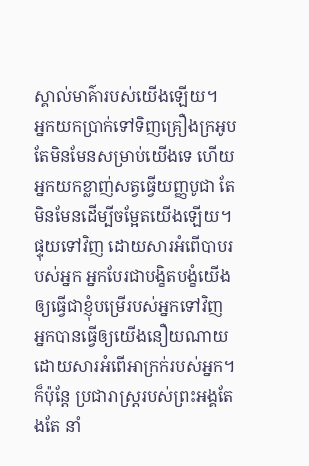ស្គាល់មាគ៌ារបស់យើងឡើយ។
អ្នកយកប្រាក់ទៅទិញគ្រឿងក្រអូប តែមិនមែនសម្រាប់យើងទេ ហើយអ្នកយកខ្លាញ់សត្វធ្វើយញ្ញបូជា តែមិនមែនដើម្បីចម្អែតយើងឡើយ។ ផ្ទុយទៅវិញ ដោយសារអំពើបាបរបស់អ្នក អ្នកបែរជាបង្ខិតបង្ខំយើង ឲ្យធ្វើជាខ្ញុំបម្រើរបស់អ្នកទៅវិញ អ្នកបានធ្វើឲ្យយើងនឿយណាយ ដោយសារអំពើអាក្រក់របស់អ្នក។
ក៏ប៉ុន្តែ ប្រជារាស្ត្ររបស់ព្រះអង្គតែងតែ នាំ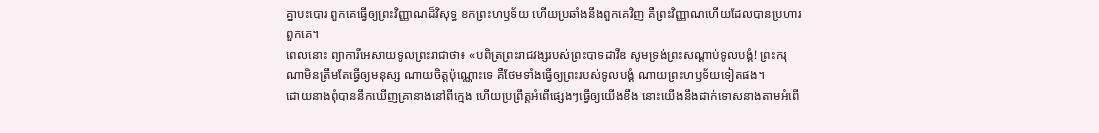គ្នាបះបោរ ពួកគេធ្វើឲ្យព្រះវិញ្ញាណដ៏វិសុទ្ធ ខកព្រះហឫទ័យ ហើយប្រឆាំងនឹងពួកគេវិញ គឺព្រះវិញ្ញាណហើយដែលបានប្រហារពួកគេ។
ពេលនោះ ព្យាការីអេសាយទូលព្រះរាជាថា៖ «បពិត្រព្រះរាជវង្សរបស់ព្រះបាទដាវីឌ សូមទ្រង់ព្រះសណ្ដាប់ទូលបង្គំ! ព្រះករុណាមិនត្រឹមតែធ្វើឲ្យមនុស្ស ណាយចិត្តប៉ុណ្ណោះទេ គឺថែមទាំងធ្វើឲ្យព្រះរបស់ទូលបង្គំ ណាយព្រះហឫទ័យទៀតផង។
ដោយនាងពុំបាននឹកឃើញគ្រានាងនៅពីក្មេង ហើយប្រព្រឹត្តអំពើផ្សេងៗធ្វើឲ្យយើងខឹង នោះយើងនឹងដាក់ទោសនាងតាមអំពើ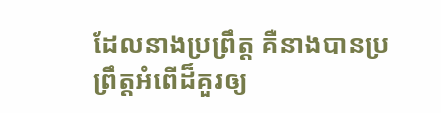ដែលនាងប្រព្រឹត្ត គឺនាងបានប្រព្រឹត្តអំពើដ៏គួរឲ្យ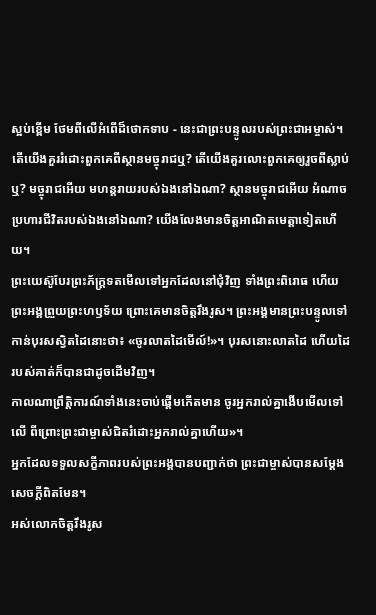ស្អប់ខ្ពើម ថែមពីលើអំពើដ៏ថោកទាប - នេះជាព្រះបន្ទូលរបស់ព្រះជាអម្ចាស់។
តើយើងគួររំដោះពួកគេពីស្ថានមច្ចុរាជឬ? តើយើងគួរលោះពួកគេឲ្យរួចពីស្លាប់ឬ? មច្ចុរាជអើយ មហន្តរាយរបស់ឯងនៅឯណា? ស្ថានមច្ចុរាជអើយ អំណាចប្រហារជីវិតរបស់ឯងនៅឯណា? យើងលែងមានចិត្តអាណិតមេត្តាទៀតហើយ។
ព្រះយេស៊ូបែរព្រះភ័ក្ត្រទតមើលទៅអ្នកដែលនៅជុំវិញ ទាំងព្រះពិរោធ ហើយព្រះអង្គព្រួយព្រះហឫទ័យ ព្រោះគេមានចិត្តរឹងរូស។ ព្រះអង្គមានព្រះបន្ទូលទៅកាន់បុរសស្វិតដៃនោះថា៖ «ចូរលាតដៃមើល៍!»។ បុរសនោះលាតដៃ ហើយដៃរបស់គាត់ក៏បានជាដូចដើមវិញ។
កាលណាព្រឹត្តិការណ៍ទាំងនេះចាប់ផ្ដើមកើតមាន ចូរអ្នករាល់គ្នាងើបមើលទៅលើ ពីព្រោះព្រះជាម្ចាស់ជិតរំដោះអ្នករាល់គ្នាហើយ»។
អ្នកដែលទទួលសក្ខីភាពរបស់ព្រះអង្គបានបញ្ជាក់ថា ព្រះជាម្ចាស់បានសម្តែងសេចក្ដីពិតមែន។
អស់លោកចិត្តរឹងរូស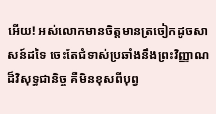អើយ! អស់លោកមានចិត្តមានត្រចៀកដូចសាសន៍ដទៃ ចេះតែជំទាស់ប្រឆាំងនឹងព្រះវិញ្ញាណដ៏វិសុទ្ធជានិច្ច គឺមិនខុសពីបុព្វ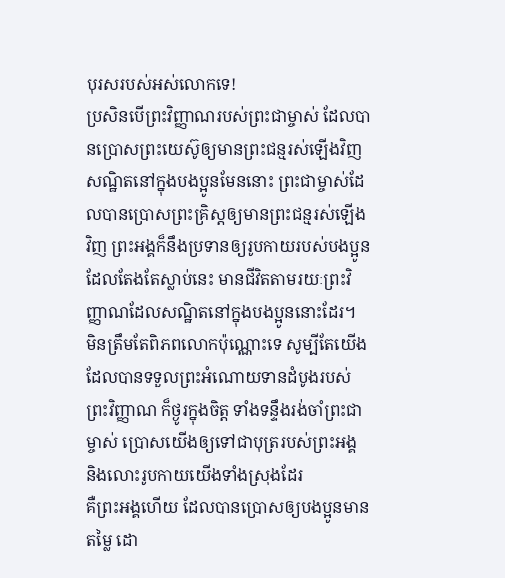បុរសរបស់អស់លោកទេ!
ប្រសិនបើព្រះវិញ្ញាណរបស់ព្រះជាម្ចាស់ ដែលបានប្រោសព្រះយេស៊ូឲ្យមានព្រះជន្មរស់ឡើងវិញ សណ្ឋិតនៅក្នុងបងប្អូនមែននោះ ព្រះជាម្ចាស់ដែលបានប្រោសព្រះគ្រិស្តឲ្យមានព្រះជន្មរស់ឡើងវិញ ព្រះអង្គក៏នឹងប្រទានឲ្យរូបកាយរបស់បងប្អូន ដែលតែងតែស្លាប់នេះ មានជីវិតតាមរយៈព្រះវិញ្ញាណដែលសណ្ឋិតនៅក្នុងបងប្អូននោះដែរ។
មិនត្រឹមតែពិភពលោកប៉ុណ្ណោះទេ សូម្បីតែយើង ដែលបានទទួលព្រះអំណោយទានដំបូងរបស់ព្រះវិញ្ញាណ ក៏ថ្ងូរក្នុងចិត្ត ទាំងទន្ទឹងរង់ចាំព្រះជាម្ចាស់ ប្រោសយើងឲ្យទៅជាបុត្ររបស់ព្រះអង្គ និងលោះរូបកាយយើងទាំងស្រុងដែរ
គឺព្រះអង្គហើយ ដែលបានប្រោសឲ្យបងប្អូនមានតម្លៃ ដោ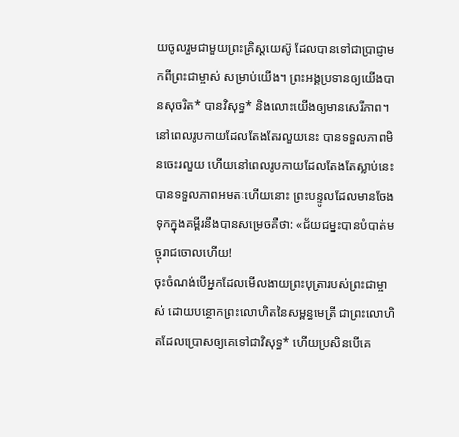យចូលរួមជាមួយព្រះគ្រិស្តយេស៊ូ ដែលបានទៅជាប្រាជ្ញាមកពីព្រះជាម្ចាស់ សម្រាប់យើង។ ព្រះអង្គប្រទានឲ្យយើងបានសុចរិត* បានវិសុទ្ធ* និងលោះយើងឲ្យមានសេរីភាព។
នៅពេលរូបកាយដែលតែងតែរលួយនេះ បានទទួលភាពមិនចេះរលួយ ហើយនៅពេលរូបកាយដែលតែងតែស្លាប់នេះ បានទទួលភាពអមតៈហើយនោះ ព្រះបន្ទូលដែលមានចែងទុកក្នុងគម្ពីរនឹងបានសម្រេចគឺថា: «ជ័យជម្នះបានបំបាត់មច្ចុរាជចោលហើយ!
ចុះចំណង់បើអ្នកដែលមើលងាយព្រះបុត្រារបស់ព្រះជាម្ចាស់ ដោយបន្ថោកព្រះលោហិតនៃសម្ពន្ធមេត្រី ជាព្រះលោហិតដែលប្រោសឲ្យគេទៅជាវិសុទ្ធ* ហើយប្រសិនបើគេ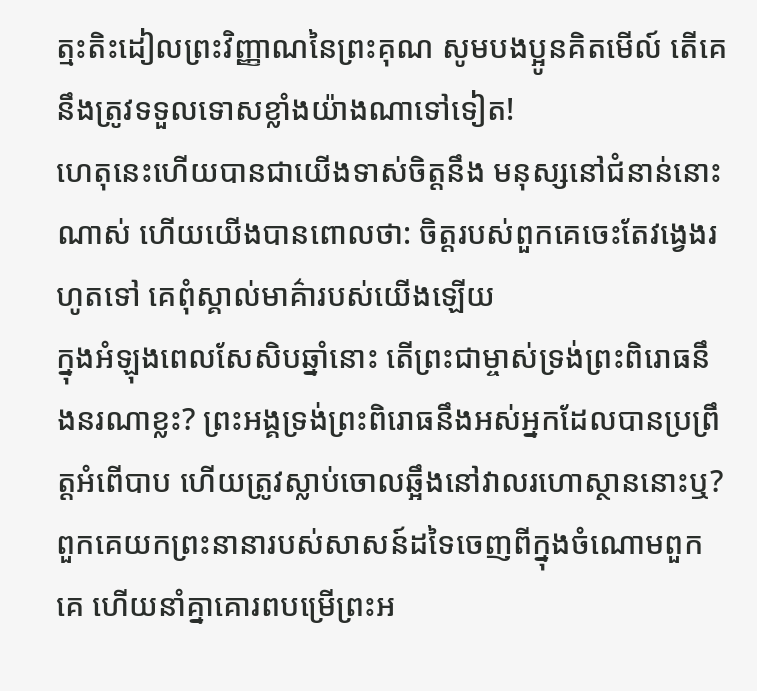ត្មះតិះដៀលព្រះវិញ្ញាណនៃព្រះគុណ សូមបងប្អូនគិតមើល៍ តើគេនឹងត្រូវទទួលទោសខ្លាំងយ៉ាងណាទៅទៀត!
ហេតុនេះហើយបានជាយើងទាស់ចិត្តនឹង មនុស្សនៅជំនាន់នោះណាស់ ហើយយើងបានពោលថា: ចិត្តរបស់ពួកគេចេះតែវង្វេងរហូតទៅ គេពុំស្គាល់មាគ៌ារបស់យើងឡើយ
ក្នុងអំឡុងពេលសែសិបឆ្នាំនោះ តើព្រះជាម្ចាស់ទ្រង់ព្រះពិរោធនឹងនរណាខ្លះ? ព្រះអង្គទ្រង់ព្រះពិរោធនឹងអស់អ្នកដែលបានប្រព្រឹត្តអំពើបាប ហើយត្រូវស្លាប់ចោលឆ្អឹងនៅវាលរហោស្ថាននោះឬ?
ពួកគេយកព្រះនានារបស់សាសន៍ដទៃចេញពីក្នុងចំណោមពួកគេ ហើយនាំគ្នាគោរពបម្រើព្រះអ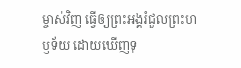ម្ចាស់វិញ ធ្វើឲ្យព្រះអង្គរំជួលព្រះហឫទ័យ ដោយឃើញទុ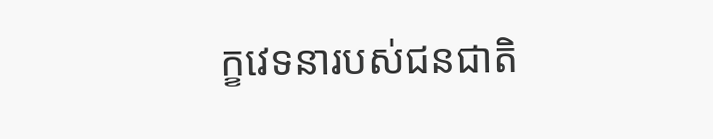ក្ខវេទនារបស់ជនជាតិ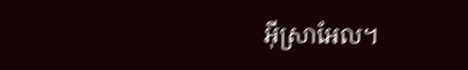អ៊ីស្រាអែល។